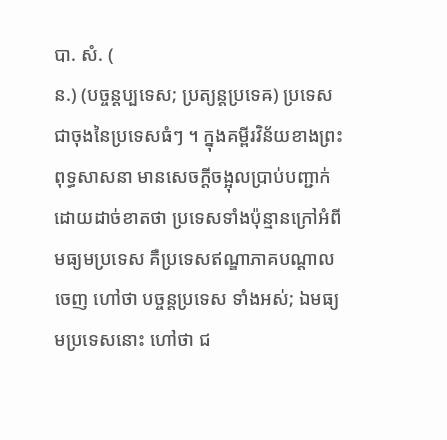បា. សំ. (
ន.) (បច្ចន្តប្បទេស; ប្រត្យន្តប្រទេឝ) ប្រទេសជាចុងនៃប្រទេសធំៗ ។ ក្នុងគម្ពីរវិន័យខាងព្រះពុទ្ធសាសនា មានសេចក្ដីចង្អុលប្រាប់បញ្ជាក់ដោយដាច់ខាតថា ប្រទេសទាំងប៉ុន្មានក្រៅអំពី មធ្យមប្រទេស គឺប្រទេសឥណ្ឌាភាគបណ្ដាលចេញ ហៅថា បច្ចន្តប្រទេស ទាំងអស់; ឯមធ្យមប្រទេសនោះ ហៅថា ជ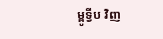ម្ពូទ្វីប វិញ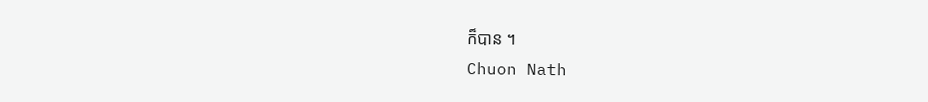ក៏បាន ។
Chuon Nath